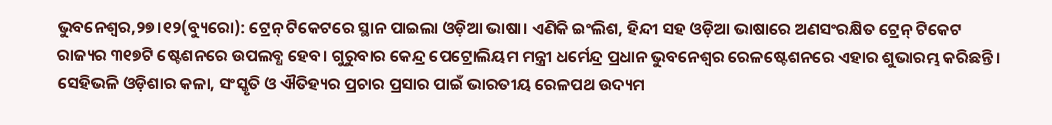ଭୁବନେଶ୍ୱର,୨୭।୧୨(ବ୍ୟୁରୋ): ଟ୍ରେନ୍ ଟିକେଟରେ ସ୍ଥାନ ପାଇଲା ଓଡ଼ିଆ ଭାଷା। ଏଣିକି ଇଂଲିଶ, ହିନ୍ଦୀ ସହ ଓଡ଼ିଆ ଭାଷାରେ ଅଣସଂରକ୍ଷିତ ଟ୍ରେନ୍ ଟିକେଟ ରାଜ୍ୟର ୩୧୭ଟି ଷ୍ଟେଶନରେ ଉପଲବ୍ଧ ହେବ। ଗୁରୁବାର କେନ୍ଦ୍ର ପେଟ୍ରୋଲିୟମ ମନ୍ତ୍ରୀ ଧର୍ମେନ୍ଦ୍ର ପ୍ରଧାନ ଭୁବନେଶ୍ୱର ରେଳଷ୍ଟେଶନରେ ଏହାର ଶୁଭାରମ୍ଭ କରିଛନ୍ତି। ସେହିଭଳି ଓଡ଼ିଶାର କଳା, ସଂସ୍କୃତି ଓ ଐତିହ୍ୟର ପ୍ରଚାର ପ୍ରସାର ପାଇଁ ଭାରତୀୟ ରେଳପଥ ଉଦ୍ୟମ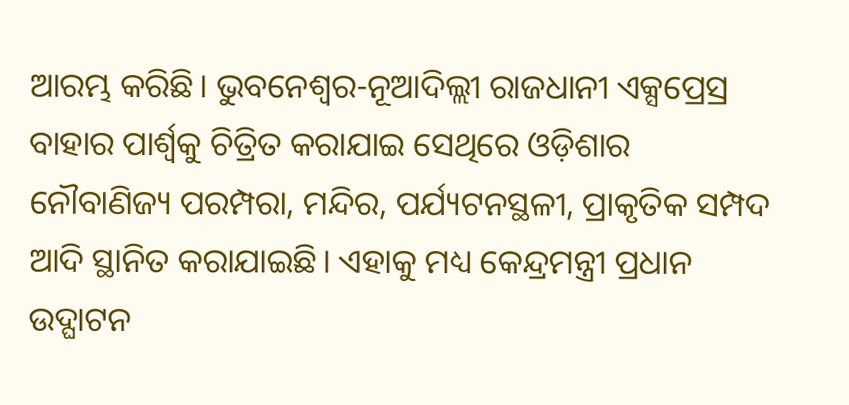ଆରମ୍ଭ କରିଛି। ଭୁବନେଶ୍ୱର-ନୂଆଦିଲ୍ଲୀ ରାଜଧାନୀ ଏକ୍ସପ୍ରେସ୍ର ବାହାର ପାର୍ଶ୍ୱକୁ ଚିତ୍ରିତ କରାଯାଇ ସେଥିରେ ଓଡ଼ିଶାର ନୌବାଣିଜ୍ୟ ପରମ୍ପରା, ମନ୍ଦିର, ପର୍ଯ୍ୟଟନସ୍ଥଳୀ, ପ୍ରାକୃତିକ ସମ୍ପଦ ଆଦି ସ୍ଥାନିତ କରାଯାଇଛି। ଏହାକୁ ମଧ୍ୟ କେନ୍ଦ୍ରମନ୍ତ୍ରୀ ପ୍ରଧାନ ଉଦ୍ଘାଟନ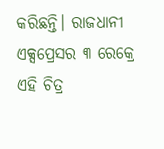କରିଛନ୍ତି। ରାଜଧାନୀ ଏକ୍ସପ୍ରେସର ୩ ରେକ୍ରେ ଏହି ଚିତ୍ର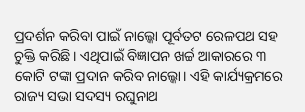ପ୍ରଦର୍ଶନ କରିବା ପାଇଁ ନାଲ୍କୋ ପୂର୍ବତଟ ରେଳପଥ ସହ ଚୁକ୍ତି କରିଛି। ଏଥିପାଇଁ ବିଜ୍ଞାପନ ଖର୍ଚ୍ଚ ଆକାରରେ ୩ କୋଟି ଟଙ୍କା ପ୍ରଦାନ କରିବ ନାଲ୍କୋ। ଏହି କାର୍ଯ୍ୟକ୍ରମରେ ରାଜ୍ୟ ସଭା ସଦସ୍ୟ ରଘୁନାଥ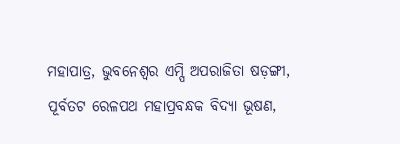ମହାପାତ୍ର, ଭୁବନେଶ୍ୱର ଏମ୍ପି ଅପରାଜିତା ଷଡ଼ଙ୍ଗୀ, ପୂର୍ବତଟ ରେଳପଥ ମହାପ୍ରବନ୍ଧକ ବିଦ୍ୟା ଭୂଷଣ,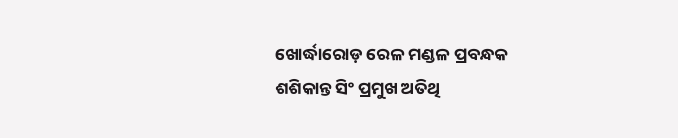ଖୋର୍ଦ୍ଧାରୋଡ଼ ରେଳ ମଣ୍ଡଳ ପ୍ରବନ୍ଧକ ଶଶିକାନ୍ତ ସିଂ ପ୍ରମୁଖ ଅତିଥି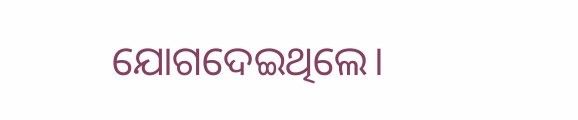ଯୋଗଦେଇଥିଲେ।